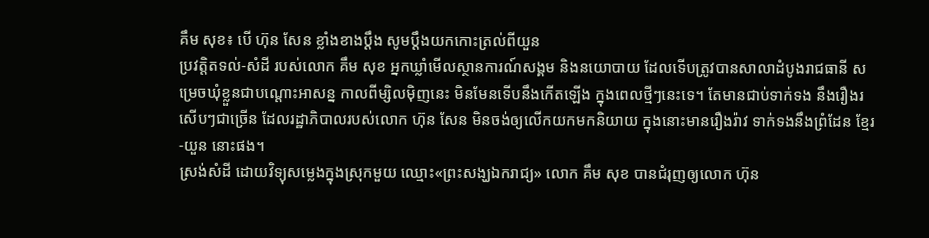គឹម សុខ៖ បើ ហ៊ុន សែន ខ្លាំងខាងប្ដឹង សូមប្ដឹងយកកោះត្រល់ពីយួន
ប្រវត្តិតទល់-សំដី របស់លោក គឹម សុខ អ្នកឃ្លាំមើលស្ថានការណ៍សង្គម និងនយោបាយ ដែលទើបត្រូវបានសាលាដំបូងរាជធានី សម្រេចឃុំខ្លួនជាបណ្ដោះអាសន្ន កាលពីម្សិលម៉ិញនេះ មិនមែនទើបនឹងកើតឡើង ក្នុងពេលថ្មីៗនេះទេ។ តែមានជាប់ទាក់ទង នឹងរឿងរសើបៗជាច្រើន ដែលរដ្ឋាភិបាលរបស់លោក ហ៊ុន សែន មិនចង់ឲ្យលើកយកមកនិយាយ ក្នុងនោះមានរឿងរ៉ាវ ទាក់ទងនឹងព្រំដែន ខ្មែរ-យួន នោះផង។
ស្រង់សំដី ដោយវិទ្យុសម្លេងក្នុងស្រុកមួយ ឈ្មោះ«ព្រះសង្ឃឯករាជ្យ» លោក គឹម សុខ បានជំរុញឲ្យលោក ហ៊ុន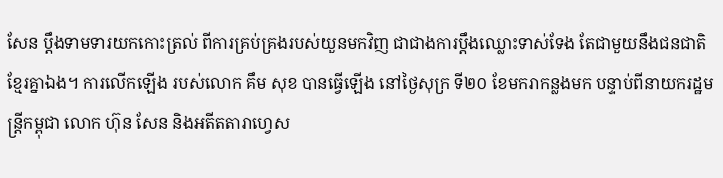សែន ប្ដឹងទាមទារយកកោះត្រល់ ពីការគ្រប់គ្រងរបស់យួនមកវិញ ជាជាងការប្ដឹងឈ្លោះទាស់ទែង តែជាមួយនឹងជនជាតិខ្មែរគ្នាឯង។ ការលើកឡើង របស់លោក គឹម សុខ បានធ្វើឡើង នៅថ្ងៃសុក្រ ទី២០ ខែមករាកន្លងមក បន្ទាប់ពីនាយករដ្ឋមន្ត្រីកម្ពុជា លោក ហ៊ុន សែន និងអតីតតារាហ្វេស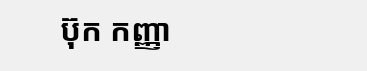ប៊ុក កញ្ញា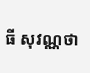ធី សុវណ្ណថា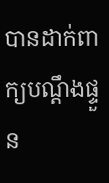បានដាក់ពាក្យបណ្ដឹងផ្ទួន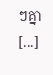ៗគ្នា [...]